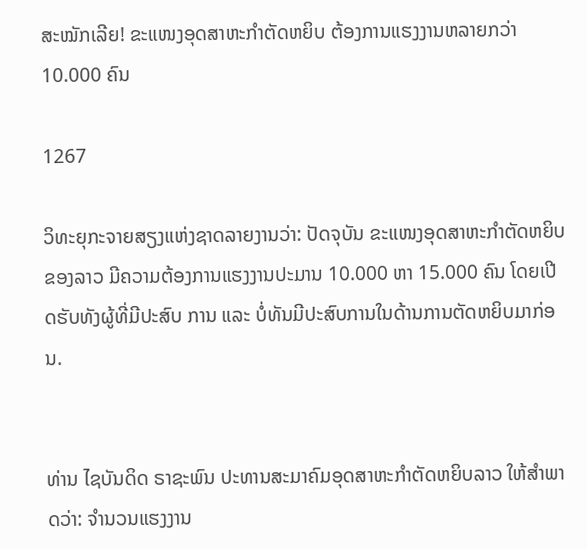ສະໝັກເລີຍ! ຂະແໜງອຸດສາຫະກໍາຕັດຫຍິບ ຕ້ອງການແຮງງານຫລາຍກວ່າ 10.000 ຄົນ

1267

ວິທະຍຸກະຈາຍສຽງແຫ່ງຊາດລາຍງານວ່າ: ປັດຈຸບັນ ຂະແໜງອຸດສາຫະກໍາຕັດຫຍິບຂອງລາວ ມີຄວາມຕ້ອງການແຮງງານປະມານ 10.000 ຫາ 15.000 ຄົນ ໂດຍເປີດຮັບທັງຜູ້ທີ່ມີປະສົບ ການ ແລະ ບໍ່ທັນມີປະສົບການໃນດ້ານການຕັດຫຍິບມາກ່ອນ.


ທ່ານ ໄຊບັນດິດ ຣາຊະພົນ ປະທານສະມາຄົມອຸດສາຫະກຳຕັດຫຍິບລາວ ໃຫ້ສໍາພາດວ່າ: ຈຳນວນແຮງງານ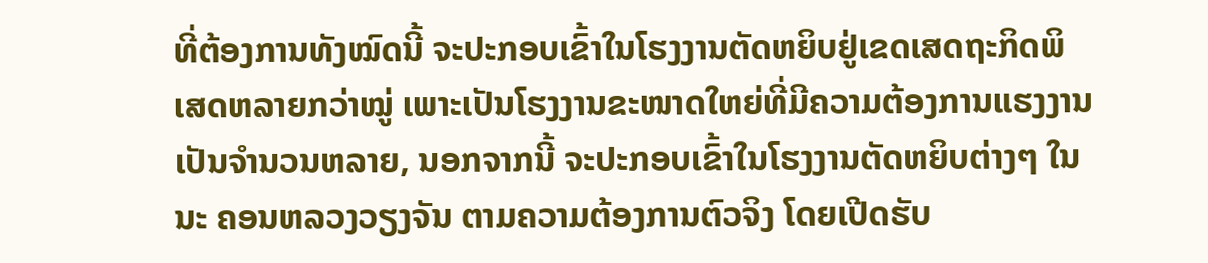ທີ່ຕ້ອງການທັງໝົດນີ້ ຈະປະກອບເຂົ້າໃນໂຮງງານຕັດຫຍິບຢູ່ເຂດເສດຖະກິດພິເສດຫລາຍກວ່າໝູ່ ເພາະເປັນໂຮງງານຂະໜາດໃຫຍ່ທີ່ມີຄວາມຕ້ອງການແຮງງານເປັນຈໍານວນຫລາຍ, ນອກຈາກນີ້ ຈະປະກອບເຂົ້າໃນໂຮງງານຕັດຫຍິບຕ່າງໆ ໃນນະ ຄອນຫລວງວຽງຈັນ ຕາມຄວາມຕ້ອງການຕົວຈິງ ໂດຍເປີດຮັບ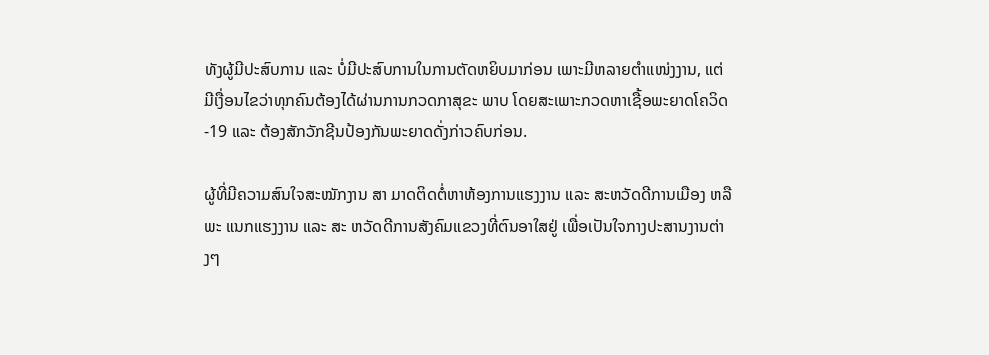ທັງຜູ້ມີປະສົບການ ແລະ ບໍ່ມີປະສົບການໃນການຕັດຫຍິບມາກ່ອນ ເພາະມີຫລາຍຕໍາແໜ່ງງານ, ແຕ່ມີເງື່ອນໄຂວ່າທຸກຄົນຕ້ອງໄດ້ຜ່ານການກວດກາສຸຂະ ພາບ ໂດຍສະເພາະກວດຫາເຊື້ອພະຍາດໂຄວິດ-19 ແລະ ຕ້ອງສັກວັກຊີນປ້ອງກັນພະຍາດດັ່ງກ່າວຄົບກ່ອນ.

ຜູ້ທີ່ມີຄວາມສົນໃຈສະໝັກງານ ສາ ມາດຕິດຕໍ່ຫາຫ້ອງການແຮງງານ ແລະ ສະຫວັດດີການເມືອງ ຫລື ພະ ແນກແຮງງານ ແລະ ສະ ຫວັດດີການສັງຄົມແຂວງທີ່ຕົນອາໃສຢູ່ ເພື່ອເປັນໃຈກາງປະສານງານຕ່າງໆ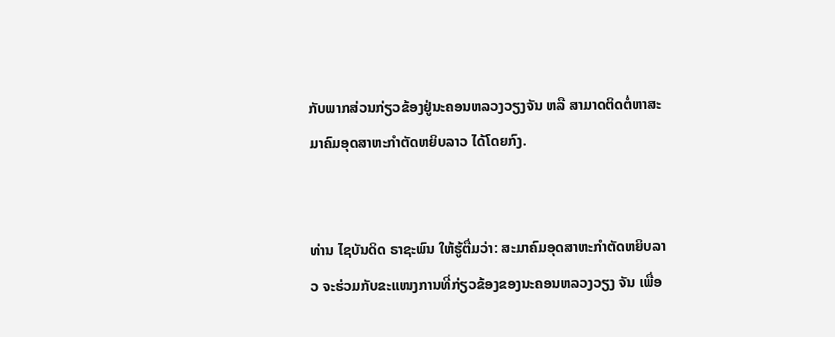ກັບພາກສ່ວນກ່ຽວຂ້ອງຢູ່ນະຄອນຫລວງວຽງຈັນ ຫລື ສາມາດຕິດຕໍ່ຫາສະມາຄົມອຸດສາຫະກຳຕັດຫຍິບລາວ ໄດ້ໂດຍກົງ.


ທ່ານ ໄຊບັນດິດ ຣາຊະພົນ ໃຫ້ຮູ້ຕື່ມວ່າ: ສະມາຄົມອຸດສາຫະກຳຕັດຫຍິບລາວ ຈະຮ່ວມກັບຂະແໜງການທີ່ກ່ຽວຂ້ອງຂອງນະຄອນຫລວງວຽງ ຈັນ ເພື່ອ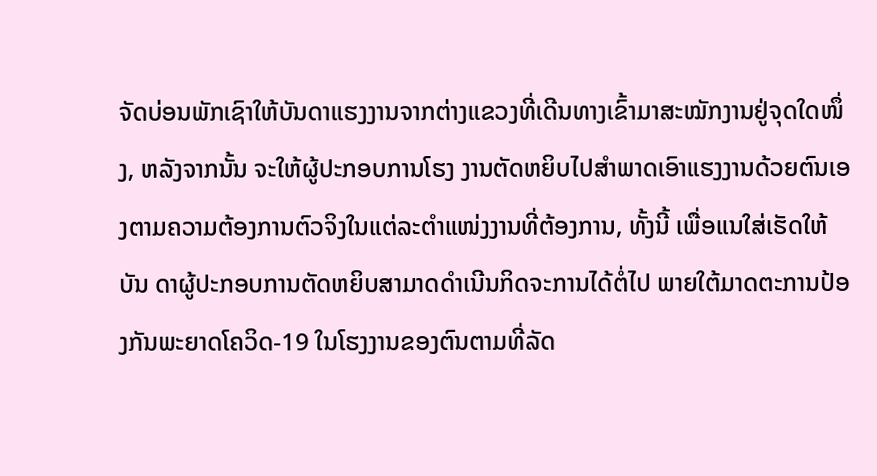ຈັດບ່ອນພັກເຊົາໃຫ້ບັນດາແຮງງານຈາກຕ່າງແຂວງທີ່ເດີນທາງເຂົ້າມາສະໝັກງານຢູ່ຈຸດໃດໜຶ່ງ, ຫລັງຈາກນັ້ນ ຈະໃຫ້ຜູ້ປະກອບການໂຮງ ງານຕັດຫຍິບໄປສໍາພາດເອົາແຮງງານດ້ວຍຕົນເອງຕາມຄວາມຕ້ອງການຕົວຈິງໃນແຕ່ລະຕໍາແໜ່ງງານທີ່ຕ້ອງການ, ທັ້ງນີ້ ເພື່ອແນໃສ່ເຮັດໃຫ້ບັນ ດາຜູ້ປະກອບການຕັດຫຍິບສາມາດດໍາເນີນກິດຈະການໄດ້ຕໍ່ໄປ ພາຍໃຕ້ມາດຕະການປ້ອງກັນພະຍາດໂຄວິດ-19 ໃນໂຮງງານຂອງຕົນຕາມທີ່ລັດ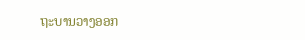ຖະບານວາງອອກ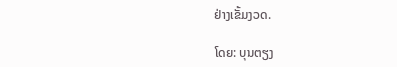ຢ່າງເຂັ້ມງວດ.

ໂດຍ: ບຸນຕຽງ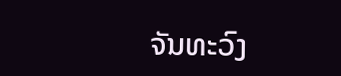ຈັນທະວົງ